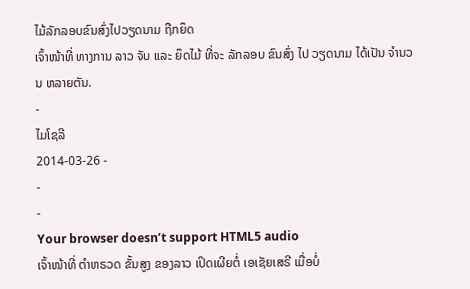ໄມ້ລັກລອບຂົນສົ່ງໄປວຽດນາມ ຖືກຍຶດ
ເຈົ້າໜ້າທີ່ ທາງການ ລາວ ຈັບ ແລະ ຍຶດໄມ້ ທີ່ຈະ ລັກລອບ ຂົນສົ່ງ ໄປ ວຽດນາມ ໄດ້ເປັນ ຈໍານວນ ຫລາຍຕັນ.
-
ໄມໂຊລີ
2014-03-26 -
-
-
Your browser doesn’t support HTML5 audio
ເຈົ້າໜ້າທີ່ ຕໍາຫຣວດ ຂັ້ນສູງ ຂອງລາວ ເປິດເຜີຍຕໍ່ ເອເຊັຍເສຣີ ເມື່ອບໍ່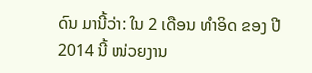ດົນ ມານີ້ວ່າ: ໃນ 2 ເດືອນ ທໍາອິດ ຂອງ ປີ 2014 ນີ້ ໜ່ວຍງານ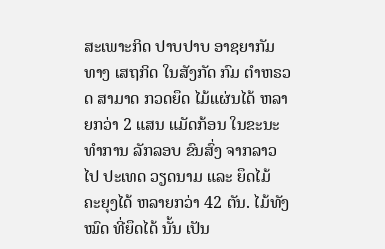ສະເພາະກິດ ປາບປາບ ອາຊຍາກັມ ທາງ ເສຖກິດ ໃນສັງກັດ ກົມ ຕໍາຫຣວດ ສາມາດ ກວດຍຶດ ໄມ້ແຜ່ນໄດ້ ຫລາຍກວ່າ 2 ແສນ ແມັດກ້ອນ ໃນຂະນະ ທໍາການ ລັກລອບ ຂົນສົ່ງ ຈາກລາວ ໄປ ປະເທດ ວຽດນາມ ແລະ ຍຶດໄມ້ ຄະຍຸງໄດ້ ຫລາຍກວ່າ 42 ຕັນ. ໄມ້ທັງໝົດ ທີ່ຍຶດໄດ້ ນັ້ນ ເປັນ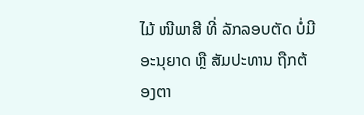ໄມ້ ໜີພາສີ ທີ່ ລັກລອບຕັດ ບໍ່ມີ ອະນຸຍາດ ຫຼື ສັມປະທານ ຖືກຕ້ອງຕາ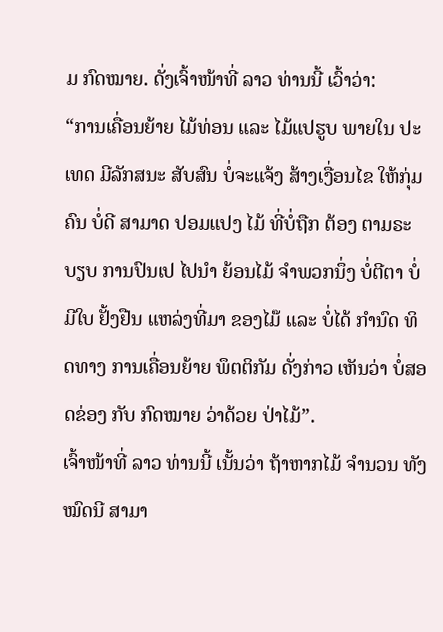ມ ກົດໝາຍ. ດັ່ງເຈົ້າໜ້າທີ່ ລາວ ທ່ານນີ້ ເວົ້າວ່າ:
“ການເຄື່ອນຍ້າຍ ໄມ້ທ່ອນ ແລະ ໄມ້ແປຮູບ ພາຍໃນ ປະເທດ ມີລັກສນະ ສັບສົນ ບໍ່ຈະແຈ້ງ ສ້າງເງື່ອນໄຂ ໃຫ້ກຸ່ມຄົນ ບໍ່ດີ ສາມາດ ປອມແປງ ໄມ້ ທີ່ບໍ່ຖືກ ຕ້ອງ ຕາມຣະບຽບ ການປົນເປ ໄປນໍາ ຍ້ອນໄມ້ ຈໍາພວກນຶ່ງ ບໍ່ຕີຕາ ບໍ່ມີໃບ ຢັ້ງຢືນ ແຫລ່ງທີ່ມາ ຂອງໄມ໊ ແລະ ບໍ່ໄດ້ ກໍານົດ ທິດທາງ ການເຄື່ອນຍ້າຍ ພຶຕຕິກັມ ດັ່ງກ່າວ ເຫັນວ່າ ບໍ່ສອດຂ່ອງ ກັບ ກົດໝາຍ ວ່າດ້ວຍ ປ່າໄມ້”.
ເຈົ້າໜ້າທີ່ ລາວ ທ່ານນີ້ ເນັ້ນວ່າ ຖ້າຫາກໄມ້ ຈໍານວນ ທັງໝົດນີ ສາມາ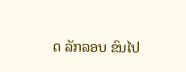ດ ລັກລອບ ຂົນໄປ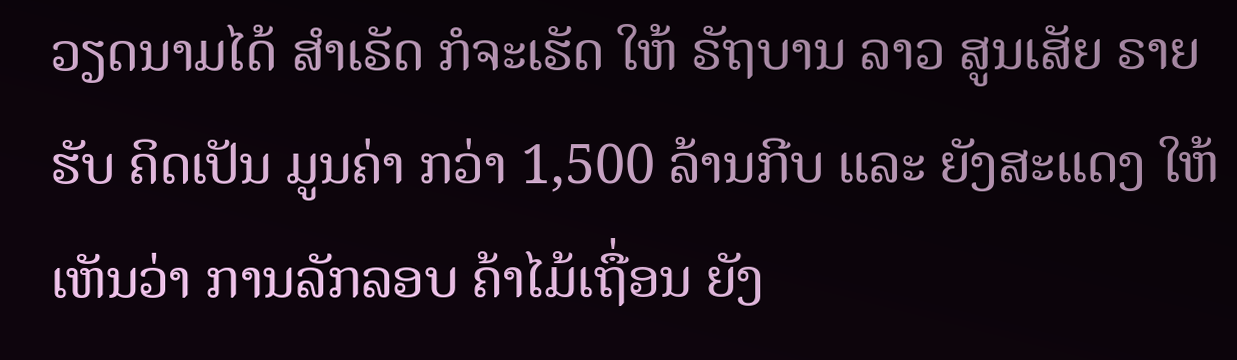ວຽດນາມໄດ້ ສໍາເຣັດ ກໍຈະເຮັດ ໃຫ້ ຣັຖບານ ລາວ ສູນເສັຍ ຣາຍຮັບ ຄິດເປັນ ມູນຄ່າ ກວ່າ 1,500 ລ້ານກີບ ແລະ ຍັງສະແດງ ໃຫ້ເຫັນວ່າ ການລັກລອບ ຄ້າໄມ້ເຖື່ອນ ຍັງ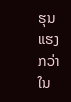ຮຸນແຮງ ກວ່າ ໃນ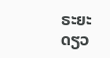ຣະຍະ ດຽວ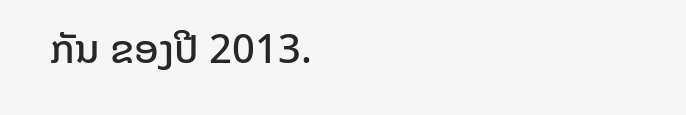ກັນ ຂອງປີ 2013.